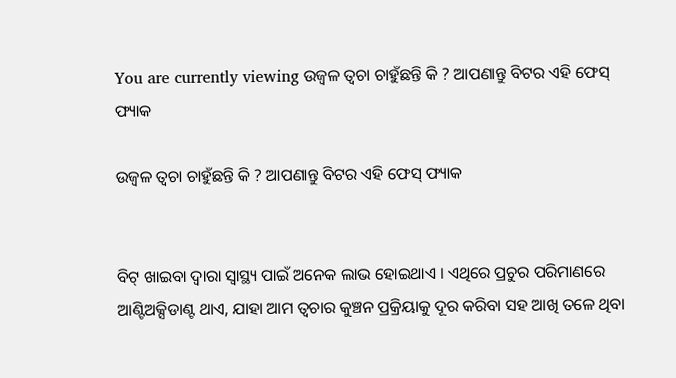You are currently viewing ଉଜ୍ୱଳ ତ୍ୱଚା ଚାହୁଁଛନ୍ତି କି ? ଆପଣାନ୍ତୁ ବିଟର ଏହି ଫେସ୍ ଫ୍ୟାକ

ଉଜ୍ୱଳ ତ୍ୱଚା ଚାହୁଁଛନ୍ତି କି ? ଆପଣାନ୍ତୁ ବିଟର ଏହି ଫେସ୍ ଫ୍ୟାକ


ବିଟ୍ ଖାଇବା ଦ୍ୱାରା ସ୍ୱାସ୍ଥ୍ୟ ପାଇଁ ଅନେକ ଲାଭ ହୋଇଥାଏ । ଏଥିରେ ପ୍ରଚୁର ପରିମାଣରେ ଆଣ୍ଟିଅକ୍ସିଡାଣ୍ଟ ଥାଏ, ଯାହା ଆମ ତ୍ୱଚାର କୁଞ୍ଚନ ପ୍ରକ୍ରିୟାକୁ ଦୂର କରିବା ସହ ଆଖି ତଳେ ଥିବା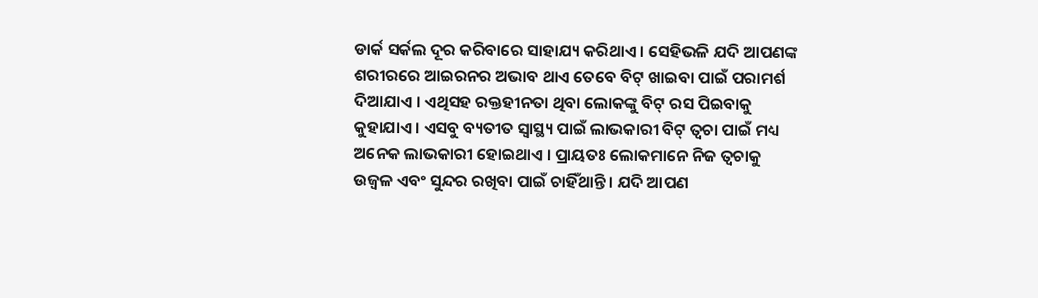ଡାର୍କ ସର୍କଲ ଦୂର କରିବାରେ ସାହାଯ୍ୟ କରିଥାଏ । ସେହିଭଳି ଯଦି ଆପଣଙ୍କ ଶରୀରରେ ଆଇରନର ଅଭାବ ଥାଏ ତେବେ ବିଟ୍ ଖାଇବା ପାଇଁ ପରାମର୍ଶ ଦିଆଯାଏ । ଏଥିସହ ରକ୍ତହୀନତା ଥିବା ଲୋକଙ୍କୁ ବିଟ୍ ରସ ପିଇବାକୁ କୁହାଯାଏ । ଏସବୁ ବ୍ୟତୀତ ସ୍ୱାସ୍ଥ୍ୟ ପାଇଁ ଲାଭକାରୀ ବିଟ୍ ତ୍ୱଚା ପାଇଁ ମଧ୍ୟ ଅନେକ ଲାଭକାରୀ ହୋଇଥାଏ । ପ୍ରାୟତଃ ଲୋକମାନେ ନିଜ ତ୍ୱଚାକୁ ଉଜ୍ୱଳ ଏବଂ ସୁନ୍ଦର ରଖିବା ପାଇଁ ଚାହିଁଥାନ୍ତି । ଯଦି ଆପଣ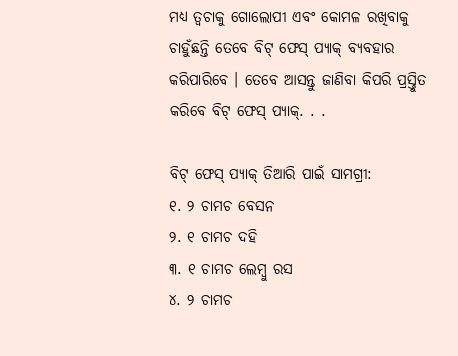ମଧ୍ୟ ତ୍ୱଚାକୁ ଗୋଲୋପୀ ଏବଂ କୋମଳ ରଖିବାକୁ ଚାହୁଁଛନ୍ତି ତେବେ ବିଟ୍ ଫେସ୍ ପ୍ୟାକ୍ ବ୍ୟବହାର କରିପାରିବେ । ତେବେ ଆସନ୍ତୁ ଜାଣିବା କିପରି ପ୍ରସ୍ତୁିତ କରିବେ ବିଟ୍ ଫେସ୍ ପ୍ୟାକ୍‌. . .

ବିଟ୍ ଫେସ୍ ପ୍ୟାକ୍ ତିଆରି ପାଇଁ ସାମଗ୍ରୀ:
୧. ୨ ଚାମଚ ବେସନ
୨. ୧ ଚାମଚ ଦହି
୩. ୧ ଚାମଚ ଲେମ୍ବୁ ରସ
୪. ୨ ଚାମଚ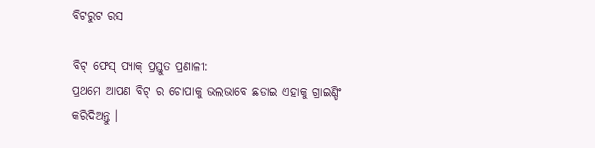ବିଟରୁଟ ରସ

ବିଟ୍ ଫେସ୍ ପ୍ୟାକ୍ ପ୍ରସ୍ତୁତ ପ୍ରଣାଳୀ:
ପ୍ରଥମେ ଆପଣ ବିଟ୍ ର ଚୋପାକୁ ଭଲଭାବେ ଛଡାଇ ଏହାକୁ ଗ୍ରାଇଣ୍ଡିଂ କରିଦିଅନ୍ତୁ ।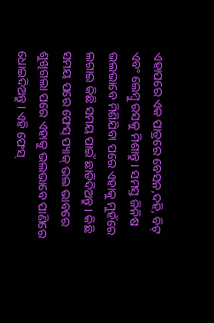ଏହାପରେ ଏକ ପାତ୍ରରେ ବେସନ,ଦହି, ବିଟ୍ ଏବଂ ଲେମ୍ବୁ ରସକୁ ମିଶାନ୍ତୁ । ସମସ୍ତ ଜିନିଷ ଭଲଭାବେ ମିଶିଯିବା ପରେ ଏହାକୁ ମୁହଁରେ ଲଗାଇ କିଛି ସମୟ ପାଇଁ ଛାଡିଦିଅନ୍ତୁ । କିଛି ସମୟ ପରେ ଫେସ୍ ପ୍ୟାକ୍ ଭଲ ଭାବରେ ଶୁଖିଗଲା ପରେ ଏହାକୁ ଭଲଭାବେ ପାଣିରେ ଧୋଇଦିଅନ୍ତୁ । ଏହି ଫେସ୍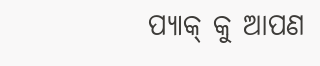ପ୍ୟାକ୍ କୁ ଆପଣ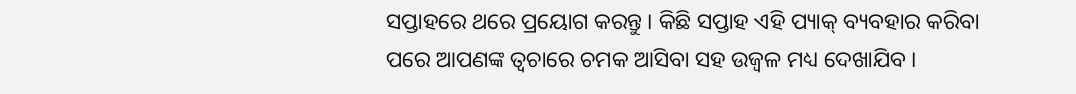ସପ୍ତାହରେ ଥରେ ପ୍ରୟୋଗ କରନ୍ତୁ । କିଛି ସପ୍ତାହ ଏହି ପ୍ୟାକ୍ ବ୍ୟବହାର କରିବା ପରେ ଆପଣଙ୍କ ତ୍ୱଚାରେ ଚମକ ଆସିବା ସହ ଉଜ୍ୱଳ ମଧ୍ୟ ଦେଖାଯିବ ।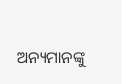ଅନ୍ୟମାନଙ୍କୁ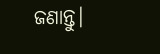ଜଣାନ୍ତୁ।